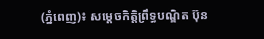(ភ្នំពេញ)៖ សម្ដេចកិត្តិព្រឹទ្ធបណ្ឌិត ប៊ុន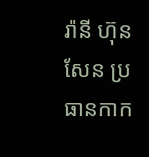រ៉ានី ហ៊ុនសែន ប្រធានកាក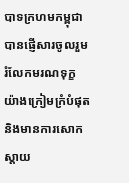បាទក្រហមកម្ពុជា បានផ្ញើសារចូលរួមរំលែកមរណទុក្ខយ៉ាងក្រៀមក្រំបំផុត និងមានការសោកស្ដាយ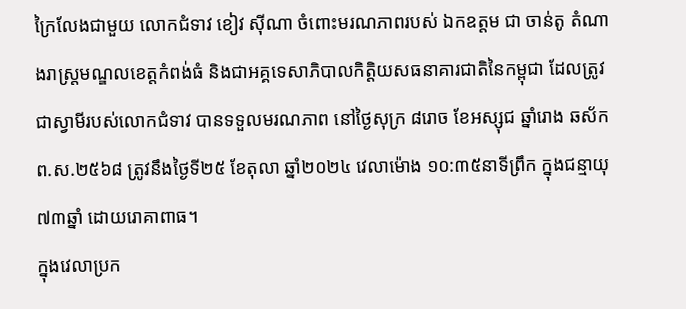ក្រៃលែងជាមួយ លោកជំទាវ ខៀវ ស៊ីណា ចំពោះមរណភាពរបស់ ឯកឧត្តម ជា ចាន់តូ តំណាងរាស្រ្តមណ្ឌលខេត្តកំពង់ធំ និងជាអគ្គទេសាភិបាលកិត្តិយសធនាគារជាតិនៃកម្ពុជា ដែលត្រូវជាស្វាមីរបស់លោកជំទាវ បានទទួលមរណភាព នៅថ្ងៃសុក្រ ៨រោច ខែអស្សុជ ឆ្នាំរោង ឆស័ក ព.ស.២៥៦៨ ត្រូវនឹងថ្ងៃទី២៥ ខែតុលា ឆ្នាំ២០២៤ វេលាម៉ោង ១០:៣៥នាទីព្រឹក ក្នុងជន្មាយុ ៧៣ឆ្នាំ ដោយរោគាពាធ។
ក្នុងវេលាប្រក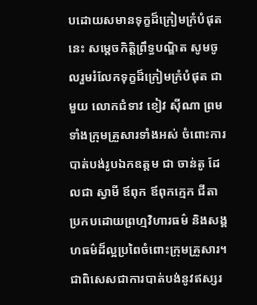បដោយសមានទុក្ខដ៏ក្រៀមក្រំបំផុតនេះ សម្តេចកិត្តិព្រឹទ្ធបណ្ឌិត សូមចូលរួមរំលែកទុក្ខដ៏ក្រៀមក្រំបំផុត ជាមួយ លោកជំទាវ ខៀវ ស៊ីណា ព្រមទាំងក្រុមគ្រួសារទាំងអស់ ចំពោះការបាត់បង់រូបឯកឧត្តម ជា ចាន់តូ ដែលជា ស្វាមី ឪពុក ឪពុកក្មេក ជីតា ប្រកបដោយព្រហ្មវិហារធម៌ និងសង្គហធម៌ដ៏ល្អប្រពៃចំពោះក្រុមគ្រួសារ។ជាពិសេសជាការបាត់បង់នូវឥស្សរ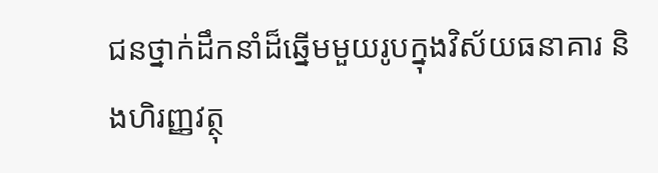ជនថ្នាក់ដឹកនាំដ៏ឆ្នើមមួយរូបក្នុងវិស័យធនាគារ និងហិរញ្ញវត្ថុ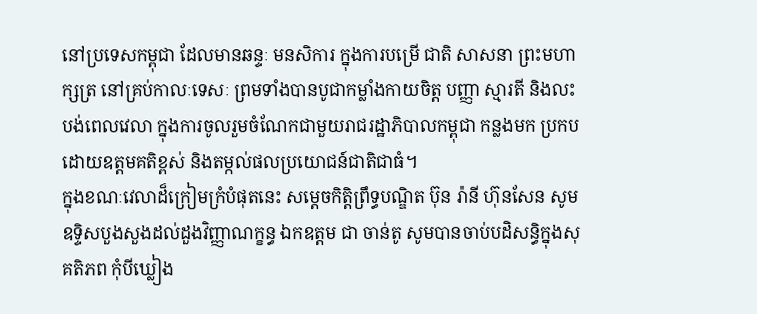នៅប្រទេសកម្ពុជា ដែលមានឆន្ទៈ មនសិការ ក្នុងការបម្រើ ជាតិ សាសនា ព្រះមហាក្សត្រ នៅគ្រប់កាលៈទេសៈ ព្រមទាំងបានបូជាកម្លាំងកាយចិត្ត បញ្ញា ស្មារតី និងលះបង់ពេលវេលា ក្នុងការចូលរួមចំណែកជាមួយរាជរដ្ឋាភិបាលកម្ពុជា កន្លងមក ប្រកបដោយឧត្តមគតិខ្ពស់ និងតម្កល់ផលប្រយោជន៍ជាតិជាធំ។
ក្នុងខណៈវេលាដ៏ក្រៀមក្រំបំផុតនេះ សម្តេចកិត្តិព្រឹទ្ធបណ្ឌិត ប៊ុន រ៉ានី ហ៊ុនសែន សូមឧទ្ទិសបួងសួងដល់ដួងវិញ្ញាណក្ខន្ធ ឯកឧត្តម ជា ចាន់តូ សូមបានចាប់បដិសន្ធិក្នុងសុគតិភព កុំបីឃ្លៀង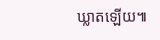ឃ្លាតឡើយ៕